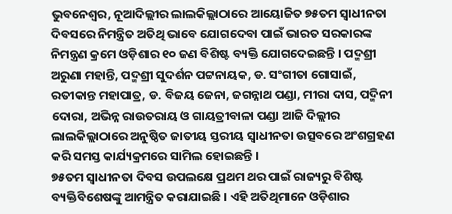ଭୁବନେଶ୍ୱର, ନୂଆଦିଲ୍ଲୀର ଲାଲକିଲ୍ଲାଠାରେ ଆୟୋଜିତ ୭୫ତମ ସ୍ୱାଧୀନତା ଦିବସରେ ନିମନ୍ତ୍ରିତ ଅତିଥି ଭାବେ ଯୋଗଦେବା ପାଇଁ ଭାରତ ସରକାରଙ୍କ ନିମନ୍ତ୍ରଣ କ୍ରମେ ଓଡ଼ିଶାର ୧୦ ଜଣ ବିଶିଷ୍ଟ ବ୍ୟକ୍ତି ଯୋଗଦେଇଛନ୍ତି । ପଦ୍ମଶ୍ରୀ ଅରୁଣା ମହାନ୍ତି, ପଦ୍ମଶ୍ରୀ ସୁଦର୍ଶନ ପଟ୍ଟନାୟକ, ଡ. ସଂଗୀତା ଗୋସାଇଁ, ରତୀକାନ୍ତ ମହାପାତ୍ର, ଡ. ବିଜୟ ଜେନା, ଜଗନ୍ନାଥ ପଣ୍ଡା, ମୀରା ଦାସ, ପଦ୍ମିନୀ ଦୋରା, ଅଭିନ୍ନ ରାଉତରାୟ ଓ ଗାୟତ୍ରୀବାଳା ପଣ୍ଡା ଆଜି ଦିଲ୍ଲୀର ଲାଲକିଲ୍ଲାଠାରେ ଅନୁଷ୍ଠିତ ଜାତୀୟ ସ୍ତରୀୟ ସ୍ୱାଧୀନତା ଉତ୍ସବରେ ଅଂଶଗ୍ରହଣ କରି ସମସ୍ତ କାର୍ଯ୍ୟକ୍ରମରେ ସାମିଲ ହୋଇଛନ୍ତି ।
୭୫ତମ ସ୍ୱାଧୀନତା ଦିବସ ଉପଲକ୍ଷେ ପ୍ରଥମ ଥର ପାଇଁ ରାଜ୍ୟରୁ ବିଶିଷ୍ଟ ବ୍ୟକ୍ତିବିଶେଷଙ୍କୁ ଆମନ୍ତ୍ରିତ କରାଯାଇଛି । ଏହି ଅତିଥିମାନେ ଓଡ଼ିଶାର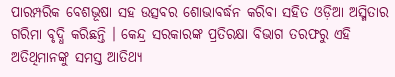ପାରମ୍ପରିକ ବେଶଭୂଷା ସହ ଉତ୍ସବର ଶୋଭାବର୍ଦ୍ଧନ କରିବା ସହିତ ଓଡ଼ିଆ ଅସ୍ମିତାର ଗରିମା ବୃଦ୍ଧି କରିଛନ୍ତି । କେନ୍ଦ୍ର ସରକାରଙ୍କ ପ୍ରତିରକ୍ଷା ବିଭାଗ ତରଫରୁ ଏହି ଅତିଥିମାନଙ୍କୁ ସମସ୍ତ ଆତିଥ୍ୟ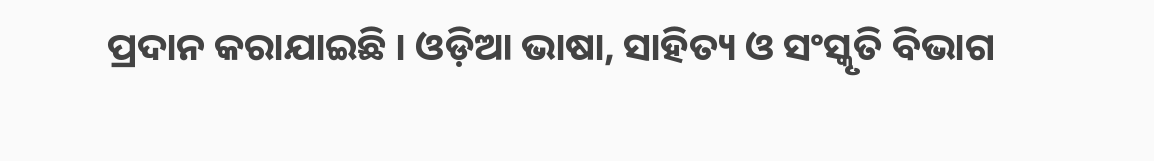ପ୍ରଦାନ କରାଯାଇଛି । ଓଡ଼ିଆ ଭାଷା, ସାହିତ୍ୟ ଓ ସଂସ୍କୃତି ବିଭାଗ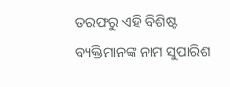ତରଫରୁ ଏହି ବିଶିଷ୍ଟ ବ୍ୟକ୍ତିମାନଙ୍କ ନାମ ସୁପାରିଶ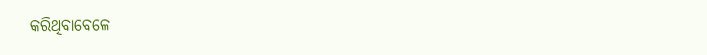କରିଥିବାବେଳେ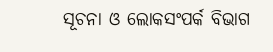ସୂଚନା ଓ ଲୋକସଂପର୍କ ବିଭାଗ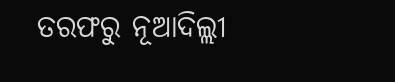ତରଫରୁ ନୂଆଦିଲ୍ଲୀ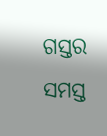ଗସ୍ତର ସମସ୍ତ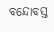ବନ୍ଦୋବସ୍ତ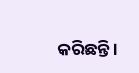କରିଛନ୍ତି ।